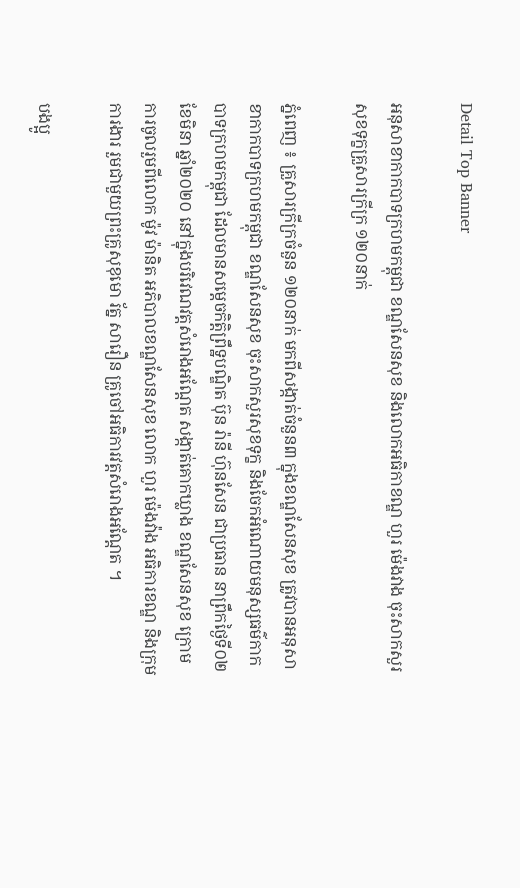Detail Top Banner

អនុសាខាកាកបាទក្រហមកម្ពុជា ខណ្ឌសែនសុខ និងលោកអធិកាខណ្ឌ ហួរ ម៉េងវាង ចុះសាកសួរសុខទុក្ខគ្រួសារក្រីក្រ ១២០នាក់

ភ្នំពេញ ៖ គ្រួសារក្រីក្រចំនួន ១២០នាក់ មកពីសង្កាត់ចំនួន៣ ក្នុងខណ្ឌសែនសុខ ត្រូវបានអនុសាខាកាកបាទក្រហមកម្ពុជា ខណ្ឌសែនសុខ ចុះសាកសួរសុខទុក្ខ និងចែកអំណោយមនុស្សធម៌កាកបាទក្រហមកម្ពុជា ដែលមានសម្តេចកិត្តិព្រឹទ្ឋបណ្ឌិត ប៊ុន រ៉ានី ហ៊ុនសែន ជាប្រធាន នាព្រឹកថ្ងៃទី០២ ខែមិនា ឆ្នាំ២០២០ នៅក្នុងបរិវេណវត្តសំរោងអណ្តែត សង្កាត់គោកឃ្លាង ខណ្ឌសែនសុខ ក្រោមការចូលរួមពីលោក ម៉ូវ ម៉ានិត អភិបាលខណ្ឌសែនសុខ លោក ហួរ ម៉េងវ៉ាង អធិការខណ្ឌ និងក្រុមការងារ រួមជាមួយព្រះគ្រូសុខុមោ រ័ត្ន សារឿន គ្រូចៅអធិការវត្តសំរោងអណ្តែត ។

បងប្អូ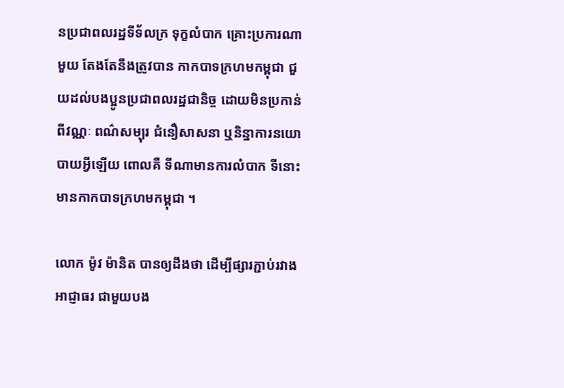នប្រជាពលរដ្ឋទីទ័លក្រ ទុក្ខលំបាក គ្រោះប្រការណាមួយ តែងតែនឹងត្រូវបាន កាកបាទក្រហមកម្ពុជា ជួយដល់បងប្អូនប្រជាពលរដ្ឋជានិច្ច ដោយមិនប្រកាន់ពីវណ្ណៈ ពណ៌សម្បុរ ជំនឿសាសនា ឬនិន្នាការនយោបាយអ្វីឡើយ ពោលគឺ ទីណាមានការលំបាក ទីនោះមានកាកបាទក្រហមកម្ពុជា ។

លោក ម៉ូវ ម៉ានិត បានឲ្យដឹងថា ដើម្បីផ្សារភ្ជាប់រវាងអាជ្ញាធរ ជាមួយបង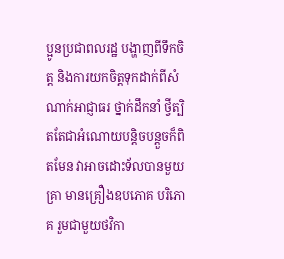ប្អូនប្រជាពលរដ្ឋ បង្ហាញពីទឹកចិត្ត និងការយកចិត្តទុកដាក់ពីសំណាក់អាជ្ញាធរ ថ្នាក់ដឹកនាំ ថ្វីត្បិតតែជាអំណោយបន្តិចបន្តួចក៏ពិតមែន វាអាចដោះទ័លបានមួយគ្រា មានគ្រឿងឧបភោគ បរិភោគ រួមជាមួយថវិកា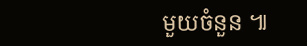មួយចំនួន ៕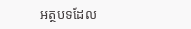អត្ថបទដែល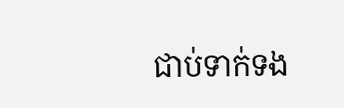ជាប់ទាក់ទង